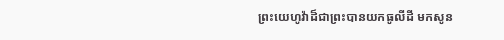ព្រះយេហូវ៉ាដ៏ជាព្រះបានយកធូលីដី មកសូន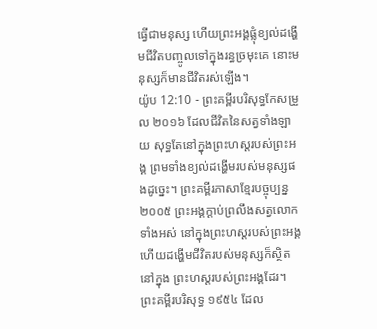ធ្វើជាមនុស្ស ហើយព្រះអង្គផ្លុំខ្យល់ដង្ហើមជីវិតបញ្ចូលទៅក្នុងរន្ធច្រមុះគេ នោះមនុស្សក៏មានជីវិតរស់ឡើង។
យ៉ូប 12:10 - ព្រះគម្ពីរបរិសុទ្ធកែសម្រួល ២០១៦ ដែលជីវិតនៃសត្វទាំងឡាយ សុទ្ធតែនៅក្នុងព្រះហស្តរបស់ព្រះអង្គ ព្រមទាំងខ្យល់ដង្ហើមរបស់មនុស្សផងដូច្នេះ។ ព្រះគម្ពីរភាសាខ្មែរបច្ចុប្បន្ន ២០០៥ ព្រះអង្គក្ដាប់ព្រលឹងសត្វលោកទាំងអស់ នៅក្នុងព្រះហស្ដរបស់ព្រះអង្គ ហើយដង្ហើមជីវិតរបស់មនុស្សក៏ស្ថិតនៅក្នុង ព្រះហស្ដរបស់ព្រះអង្គដែរ។ ព្រះគម្ពីរបរិសុទ្ធ ១៩៥៤ ដែល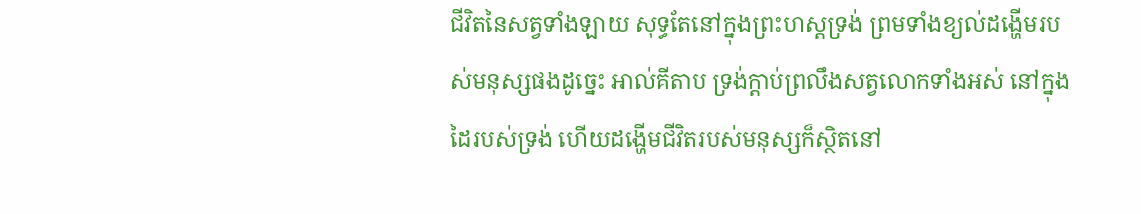ជីវិតនៃសត្វទាំងឡាយ សុទ្ធតែនៅក្នុងព្រះហស្តទ្រង់ ព្រមទាំងខ្យល់ដង្ហើមរបស់មនុស្សផងដូច្នេះ អាល់គីតាប ទ្រង់ក្ដាប់ព្រលឹងសត្វលោកទាំងអស់ នៅក្នុងដៃរបស់ទ្រង់ ហើយដង្ហើមជីវិតរបស់មនុស្សក៏ស្ថិតនៅ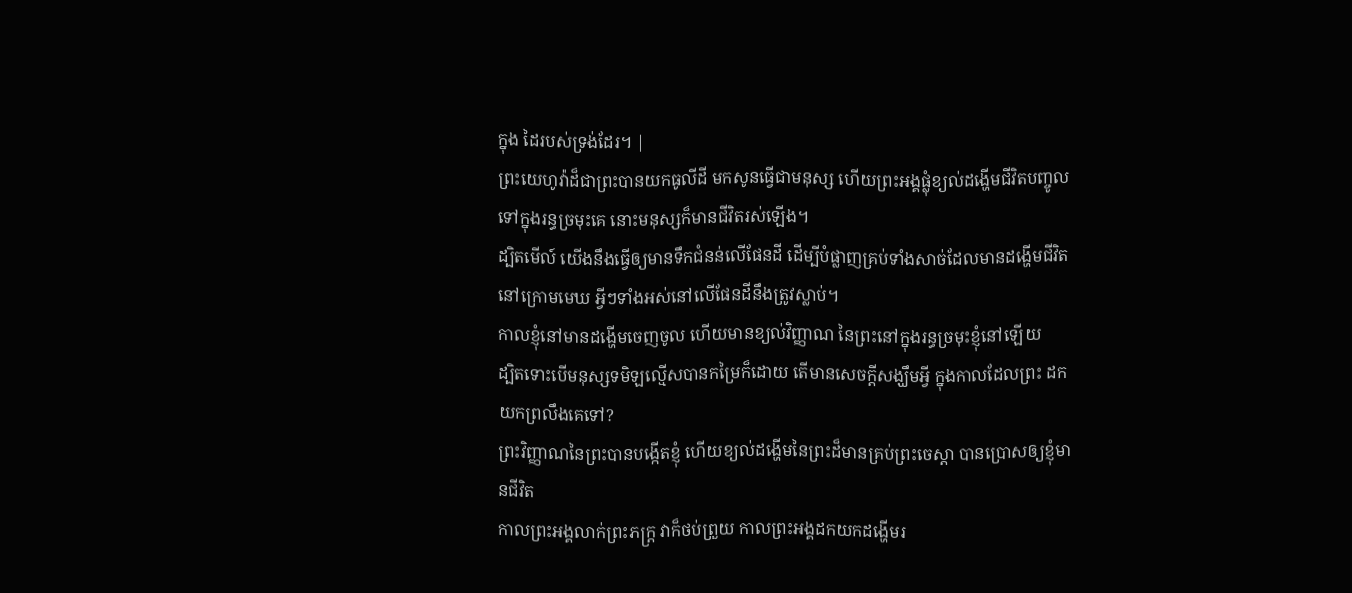ក្នុង ដៃរបស់ទ្រង់ដែរ។ |
ព្រះយេហូវ៉ាដ៏ជាព្រះបានយកធូលីដី មកសូនធ្វើជាមនុស្ស ហើយព្រះអង្គផ្លុំខ្យល់ដង្ហើមជីវិតបញ្ចូលទៅក្នុងរន្ធច្រមុះគេ នោះមនុស្សក៏មានជីវិតរស់ឡើង។
ដ្បិតមើល៍ យើងនឹងធ្វើឲ្យមានទឹកជំនន់លើផែនដី ដើម្បីបំផ្លាញគ្រប់ទាំងសាច់ដែលមានដង្ហើមជីវិតនៅក្រោមមេឃ អ្វីៗទាំងអស់នៅលើផែនដីនឹងត្រូវស្លាប់។
កាលខ្ញុំនៅមានដង្ហើមចេញចូល ហើយមានខ្យល់វិញ្ញាណ នៃព្រះនៅក្នុងរន្ធច្រមុះខ្ញុំនៅឡើយ
ដ្បិតទោះបើមនុស្សទមិឡល្មើសបានកម្រៃក៏ដោយ តើមានសេចក្ដីសង្ឃឹមអ្វី ក្នុងកាលដែលព្រះ ដកយកព្រលឹងគេទៅ?
ព្រះវិញ្ញាណនៃព្រះបានបង្កើតខ្ញុំ ហើយខ្យល់ដង្ហើមនៃព្រះដ៏មានគ្រប់ព្រះចេស្តា បានប្រោសឲ្យខ្ញុំមានជីវិត
កាលព្រះអង្គលាក់ព្រះភក្ត្រ វាក៏ថប់ព្រួយ កាលព្រះអង្គដកយកដង្ហើមរ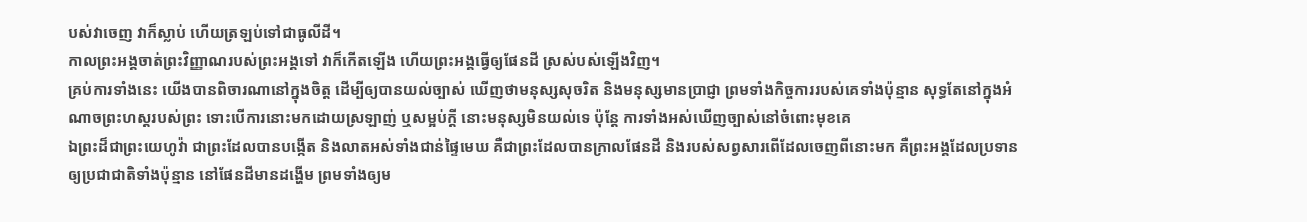បស់វាចេញ វាក៏ស្លាប់ ហើយត្រឡប់ទៅជាធូលីដី។
កាលព្រះអង្គចាត់ព្រះវិញ្ញាណរបស់ព្រះអង្គទៅ វាក៏កើតឡើង ហើយព្រះអង្គធ្វើឲ្យផែនដី ស្រស់បស់ឡើងវិញ។
គ្រប់ការទាំងនេះ យើងបានពិចារណានៅក្នុងចិត្ត ដើម្បីឲ្យបានយល់ច្បាស់ ឃើញថាមនុស្សសុចរិត និងមនុស្សមានប្រាជ្ញា ព្រមទាំងកិច្ចការរបស់គេទាំងប៉ុន្មាន សុទ្ធតែនៅក្នុងអំណាចព្រះហស្តរបស់ព្រះ ទោះបើការនោះមកដោយស្រឡាញ់ ឬសម្អប់ក្តី នោះមនុស្សមិនយល់ទេ ប៉ុន្តែ ការទាំងអស់ឃើញច្បាស់នៅចំពោះមុខគេ
ឯព្រះដ៏ជាព្រះយេហូវ៉ា ជាព្រះដែលបានបង្កើត និងលាតអស់ទាំងជាន់ផ្ទៃមេឃ គឺជាព្រះដែលបានក្រាលផែនដី និងរបស់សព្វសារពើដែលចេញពីនោះមក គឺព្រះអង្គដែលប្រទានឲ្យប្រជាជាតិទាំងប៉ុន្មាន នៅផែនដីមានដង្ហើម ព្រមទាំងឲ្យម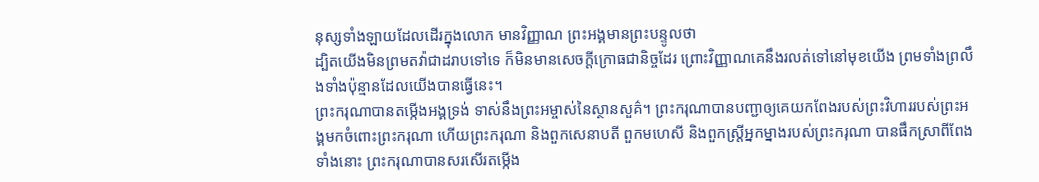នុស្សទាំងឡាយដែលដើរក្នុងលោក មានវិញ្ញាណ ព្រះអង្គមានព្រះបន្ទូលថា
ដ្បិតយើងមិនព្រមតវ៉ាជាដរាបទៅទេ ក៏មិនមានសេចក្ដីក្រោធជានិច្ចដែរ ព្រោះវិញ្ញាណគេនឹងរលត់ទៅនៅមុខយើង ព្រមទាំងព្រលឹងទាំងប៉ុន្មានដែលយើងបានធ្វើនេះ។
ព្រះករុណាបានតម្កើងអង្គទ្រង់ ទាស់នឹងព្រះអម្ចាស់នៃស្ថានសួគ៌។ ព្រះករុណាបានបញ្ជាឲ្យគេយកពែងរបស់ព្រះវិហាររបស់ព្រះអង្គមកចំពោះព្រះករុណា ហើយព្រះករុណា និងពួកសេនាបតី ពួកមហេសី និងពួកស្ដ្រីអ្នកម្នាងរបស់ព្រះករុណា បានផឹកស្រាពីពែងទាំងនោះ ព្រះករុណាបានសរសើរតម្កើង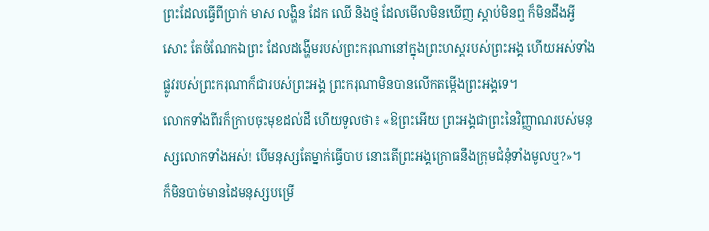ព្រះដែលធ្វើពីប្រាក់ មាស លង្ហិន ដែក ឈើ និងថ្ម ដែលមើលមិនឃើញ ស្តាប់មិនឮ ក៏មិនដឹងអ្វីសោះ តែចំណែកឯព្រះ ដែលដង្ហើមរបស់ព្រះករុណានៅក្នុងព្រះហស្តរបស់ព្រះអង្គ ហើយអស់ទាំងផ្លូវរបស់ព្រះករុណាក៏ជារបស់ព្រះអង្គ ព្រះករុណាមិនបានលើកតម្កើងព្រះអង្គទេ។
លោកទាំងពីរក៏ក្រាបចុះមុខដល់ដី ហើយទូលថា៖ «ឱព្រះអើយ ព្រះអង្គជាព្រះនៃវិញ្ញាណរបស់មនុស្សលោកទាំងអស់! បើមនុស្សតែម្នាក់ធ្វើបាប នោះតើព្រះអង្គក្រោធនឹងក្រុមជំនុំទាំងមូលឬ?»។
ក៏មិនបាច់មានដៃមនុស្សបម្រើ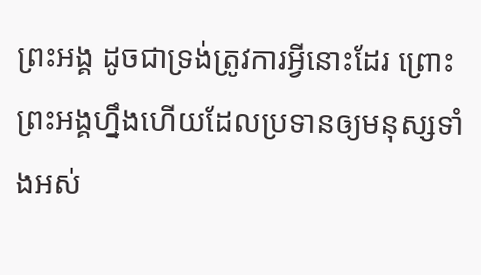ព្រះអង្គ ដូចជាទ្រង់ត្រូវការអ្វីនោះដែរ ព្រោះព្រះអង្គហ្នឹងហើយដែលប្រទានឲ្យមនុស្សទាំងអស់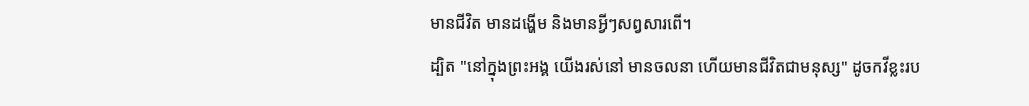មានជីវិត មានដង្ហើម និងមានអ្វីៗសព្វសារពើ។
ដ្បិត "នៅក្នុងព្រះអង្គ យើងរស់នៅ មានចលនា ហើយមានជីវិតជាមនុស្ស" ដូចកវីខ្លះរប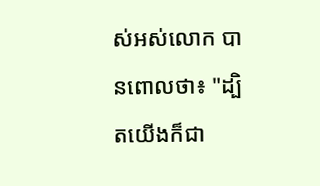ស់អស់លោក បានពោលថា៖ "ដ្បិតយើងក៏ជា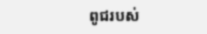ពូជរបស់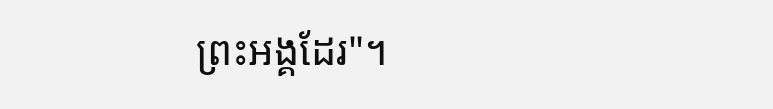ព្រះអង្គដែរ"។